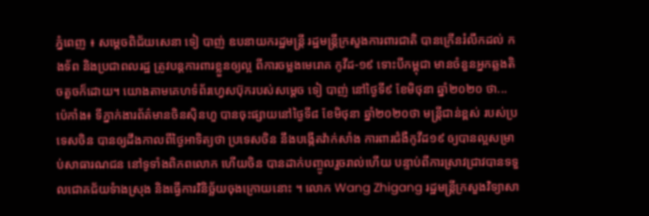ភ្នំពេញ ៖ សម្ដេចពិជ័យសេនា ទៀ បាញ់ ឧបនាយករដ្ឋមន្ដ្រី រដ្ឋមន្ដ្រីក្រសួងការពារជាតិ បានក្រើនរំលឹកដល់ កងទ័ព និងប្រជាពលរដ្ឋ ត្រូវបន្តការពារខ្លួនឲ្យល្អ ពីការចម្លងមេរោគ កូវីដ-១៩ ទោះបីកម្ពុជា មានចំនួនអ្នកឆ្លងតិចតួចក៏ដោយ។ យោងតាមគេហទំព័រហ្វេសប៊ុករបស់សម្ដេច ទៀ បាញ់ នៅថ្ងៃទី៩ ខែមិថុនា ឆ្នាំ២០២០ ថា...
ប៉េកាំង៖ ទីភ្នាក់ងារព័ត៌មានចិនស៊ិនហួ បានចុះផ្សាយនៅថ្ងៃទី៨ ខែមិថុនា ឆ្នាំ២០២០ថា មន្ត្រីជាន់ខ្ពស់ របស់ប្រទេសចិន បានឲ្យដឹងកាលពីថ្ងៃអាទិត្យថា ប្រទេសចិន នឹងបង្កើតវ៉ាក់សាំង ការពារជំងឺកូវីដ១៩ ឲ្យបានល្អសម្រាប់សាធារណជន នៅទូទាំងពិភពលោក ហើយចិន បានដាក់បញ្ចូលរួចរាល់ហើយ បន្ទាប់ពីការស្រាវជ្រាវបានទទួលជោគជ័យទំាងស្រុង និងធ្វើការវិនិច្ឆ័យចុងក្រោយនោះ ។ លោក Wang Zhigang រដ្ឋមន្ត្រីក្រសួងវិទ្យាសា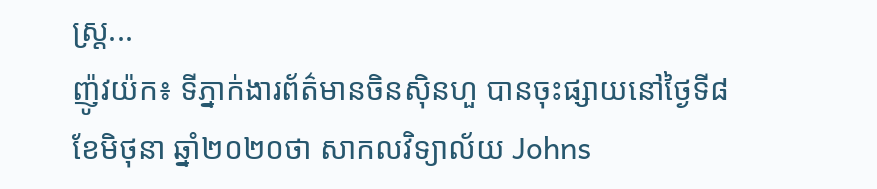ស្ត្រ...
ញ៉ូវយ៉ក៖ ទីភ្នាក់ងារព័ត៌មានចិនស៊ិនហួ បានចុះផ្សាយនៅថ្ងៃទី៨ ខែមិថុនា ឆ្នាំ២០២០ថា សាកលវិទ្យាល័យ Johns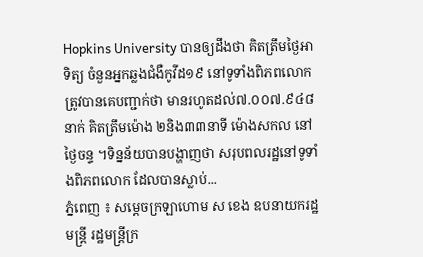Hopkins University បានឲ្យដឹងថា គិតត្រឹមថ្ងៃអាទិត្យ ចំនួនអ្នកឆ្លងជំងឺកូវីដ១៩ នៅទូទាំងពិភពលោក ត្រូវបានគេបញ្ជាក់ថា មានរហូតដល់៧.០០៧.៩៤៨នាក់ គិតត្រឹមម៉ោង ២និង៣៣នាទី ម៉ោងសកល នៅថ្ងៃចន្ទ ។ទិន្នន័យបានបង្ហាញថា សរុបពលរដ្ឋនៅទូទាំងពិភពលោក ដែលបានស្លាប់...
ភ្នំពេញ ៖ សម្តេចក្រឡាហោម ស ខេង ឧបនាយករដ្ឋមន្រ្តី រដ្ឋមន្រ្តីក្រ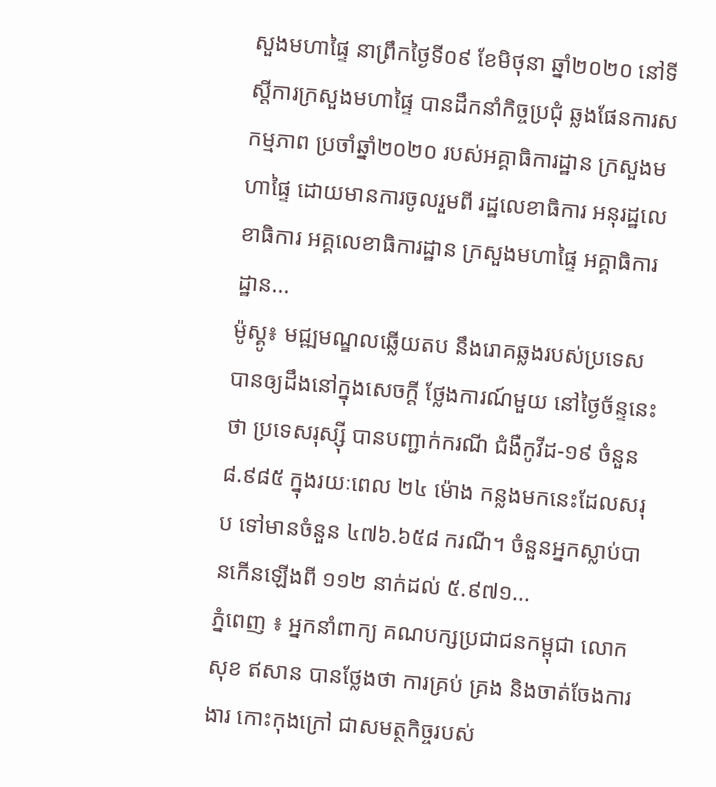សួងមហាផ្ទៃ នាព្រឹកថ្ងៃទី០៩ ខែមិថុនា ឆ្នាំ២០២០ នៅទីស្តីការក្រសួងមហាផ្ទៃ បានដឹកនាំកិច្ចប្រជុំ ឆ្លងផែនការសកម្មភាព ប្រចាំឆ្នាំ២០២០ របស់អគ្គាធិការដ្ឋាន ក្រសួងមហាផ្ទៃ ដោយមានការចូលរួមពី រដ្ឋលេខាធិការ អនុរដ្ឋលេខាធិការ អគ្គលេខាធិការដ្ឋាន ក្រសួងមហាផ្ទៃ អគ្គាធិការដ្ឋាន...
ម៉ូស្គូ៖ មជ្ឍមណ្ឌលឆ្លើយតប នឹងរោគឆ្លងរបស់ប្រទេស បានឲ្យដឹងនៅក្នុងសេចក្តី ថ្លែងការណ៍មួយ នៅថ្ងៃច័ន្ទនេះថា ប្រទេសរុស្ស៊ី បានបញ្ជាក់ករណី ជំងឺកូវីដ-១៩ ចំនួន ៨.៩៨៥ ក្នុងរយៈពេល ២៤ ម៉ោង កន្លងមកនេះដែលសរុប ទៅមានចំនួន ៤៧៦.៦៥៨ ករណី។ ចំនួនអ្នកស្លាប់បានកើនឡើងពី ១១២ នាក់ដល់ ៥.៩៧១...
ភ្នំពេញ ៖ អ្នកនាំពាក្យ គណបក្សប្រជាជនកម្ពុជា លោក សុខ ឥសាន បានថ្លែងថា ការគ្រប់ គ្រង និងចាត់ចែងការងារ កោះកុងក្រៅ ជាសមត្ថកិច្ចរបស់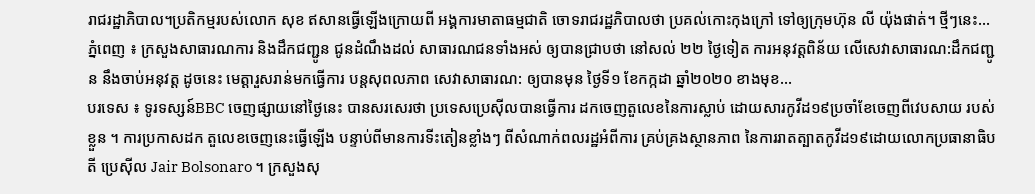រាជរដ្ឋាភិបាល។ប្រតិកម្មរបស់លោក សុខ ឥសានធ្វើឡើងក្រោយពី អង្គការមាតាធម្មជាតិ ចោទរាជរដ្ឋភិបាលថា ប្រគល់កោះកុងក្រៅ ទៅឲ្យក្រុមហ៊ុន លី យ៉ុងផាត់។ ថ្មីៗនេះ...
ភ្នំពេញ ៖ ក្រសួងសាធារណការ និងដឹកជញ្ជូន ជូនដំណឹងដល់ សាធារណជនទាំងអស់ ឲ្យបានជ្រាបថា នៅសល់ ២២ ថ្ងៃទៀត ការអនុវត្តពិន័យ លើសេវាសាធារណ:ដឹកជញ្ជូន នឹងចាប់អនុវត្ត ដូចនេះ មេត្តារួសរាន់មកធ្វើការ បន្តសុពលភាព សេវាសាធារណ: ឲ្យបានមុន ថ្ងៃទី១ ខែកក្កដា ឆ្នាំ២០២០ ខាងមុខ...
បរទេស ៖ ទូរទស្សន៍BBC ចេញផ្សាយនៅថ្ងៃនេះ បានសរសេរថា ប្រទេសប្រេស៊ីលបានធ្វើការ ដកចេញតួលេខនៃការស្លាប់ ដោយសារកូវីដ១៩ប្រចាំខែចេញពីវេបសាយ របស់ខ្លួន ។ ការប្រកាសដក តួលេខចេញនេះធ្វើឡើង បន្ទាប់ពីមានការទីះតៀនខ្លាំងៗ ពីសំណាក់ពលរដ្ឋអំពីការ គ្រប់គ្រងស្ថានភាព នៃការរាតត្បាតកូវីដ១៩ដោយលោកប្រធានាធិបតី ប្រេស៊ីល Jair Bolsonaro ។ ក្រសួងសុ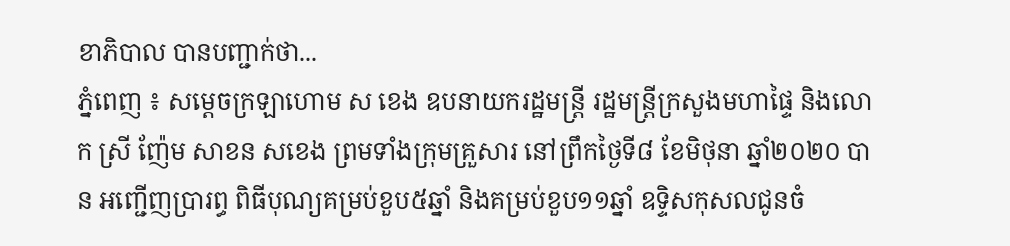ខាភិបាល បានបញ្ជាក់ថា...
ភ្នំពេញ ៖ សម្ដេចក្រឡាហោម ស ខេង ឧបនាយករដ្ឋមន្ត្រី រដ្ឋមន្ត្រីក្រសួងមហាផ្ទៃ និងលោក ស្រី ញ៉ែម សាខន សខេង ព្រមទាំងក្រុមគ្រួសារ នៅព្រឹកថ្ងៃទី៨ ខែមិថុនា ឆ្នាំ២០២០ បាន អញ្ជើញប្រារព្ធ ពិធីបុណ្យគម្រប់ខួប៥ឆ្នាំ និងគម្រប់ខួប១១ឆ្នាំ ឧទ្ទិសកុសលជូនចំ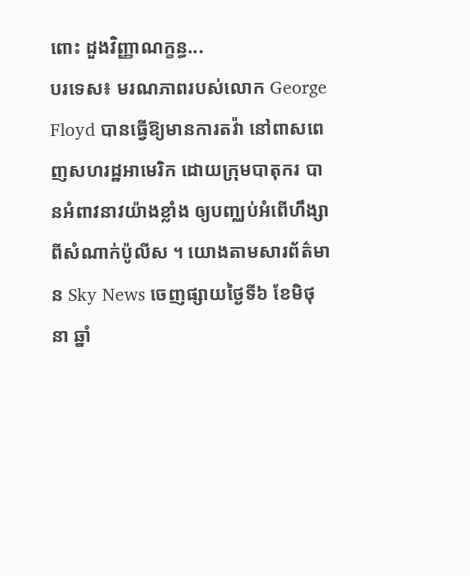ពោះ ដួងវិញ្ញាណក្ខន្ធ...
បរទេស៖ មរណភាពរបស់លោក George Floyd បានធ្វើឱ្យមានការតវ៉ា នៅពាសពេញសហរដ្ឋអាមេរិក ដោយក្រុមបាតុករ បានអំពាវនាវយ៉ាងខ្លាំង ឲ្យបញ្ឈប់អំពើហឹង្សា ពីសំណាក់ប៉ូលីស ។ យោងតាមសារព័ត៌មាន Sky News ចេញផ្សាយថ្ងៃទី៦ ខែមិថុនា ឆ្នាំ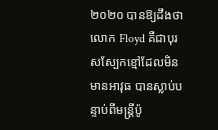២០២០ បានឱ្យដឹងថា លោក Floyd គឺជាបុរសស្បែកខ្មៅដែលមិនមានអាវុធ បានស្លាប់បន្ទាប់ពីមន្រ្តីប៉ូ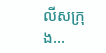លីសក្រុង...